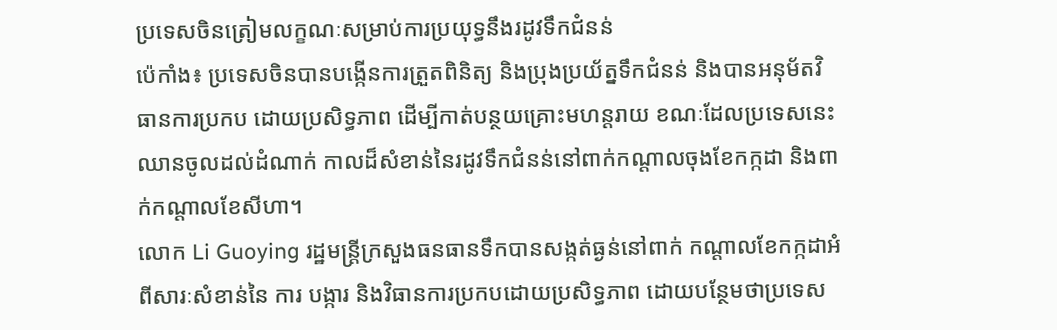ប្រទេសចិនត្រៀមលក្ខណៈសម្រាប់ការប្រយុទ្ធនឹងរដូវទឹកជំនន់
ប៉េកាំង៖ ប្រទេសចិនបានបង្កើនការត្រួតពិនិត្យ និងប្រុងប្រយ័ត្នទឹកជំនន់ និងបានអនុម័តវិធានការប្រកប ដោយប្រសិទ្ធភាព ដើម្បីកាត់បន្ថយគ្រោះមហន្តរាយ ខណៈដែលប្រទេសនេះឈានចូលដល់ដំណាក់ កាលដ៏សំខាន់នៃរដូវទឹកជំនន់នៅពាក់កណ្តាលចុងខែកក្កដា និងពាក់កណ្តាលខែសីហា។
លោក Li Guoying រដ្ឋមន្ត្រីក្រសួងធនធានទឹកបានសង្កត់ធ្ងន់នៅពាក់ កណ្តាលខែកក្កដាអំពីសារៈសំខាន់នៃ ការ បង្ការ និងវិធានការប្រកបដោយប្រសិទ្ធភាព ដោយបន្ថែមថាប្រទេស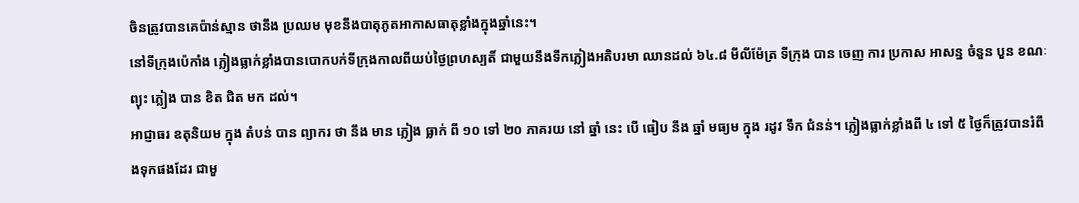ចិនត្រូវបានគេប៉ាន់ស្មាន ថានឹង ប្រឈម មុខនឹងបាតុភូតអាកាសធាតុខ្លាំងក្នុងឆ្នាំនេះ។
នៅទីក្រុងប៉េកាំង ភ្លៀងធ្លាក់ខ្លាំងបានបោកបក់ទីក្រុងកាលពីយប់ថ្ងៃព្រហស្បតិ៍ ជាមួយនឹងទឹកភ្លៀងអតិបរមា ឈានដល់ ៦៤.៨ មីលីម៉ែត្រ ទីក្រុង បាន ចេញ ការ ប្រកាស អាសន្ន ចំនួន បួន ខណៈ ព្យុះ ភ្លៀង បាន ខិត ជិត មក ដល់។
អាជ្ញាធរ ឧតុនិយម ក្នុង តំបន់ បាន ព្យាករ ថា នឹង មាន ភ្លៀង ធ្លាក់ ពី ១០ ទៅ ២០ ភាគរយ នៅ ឆ្នាំ នេះ បើ ធៀប នឹង ឆ្នាំ មធ្យម ក្នុង រដូវ ទឹក ជំនន់។ ភ្លៀងធ្លាក់ខ្លាំងពី ៤ ទៅ ៥ ថ្ងៃក៏ត្រូវបានរំពឹងទុកផងដែរ ជាមួ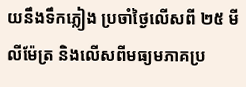យនឹងទឹកភ្លៀង ប្រចាំថ្ងៃលើសពី ២៥ មីលីម៉ែត្រ និងលើសពីមធ្យមភាគប្រ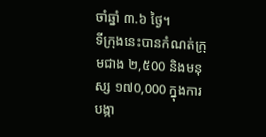ចាំឆ្នាំ ៣.៦ ថ្ងៃ។
ទីក្រុងនេះបានកំណត់ក្រុមជាង ២,៥00 និងមនុស្ស ១៧0,000 ក្នុងការបង្កា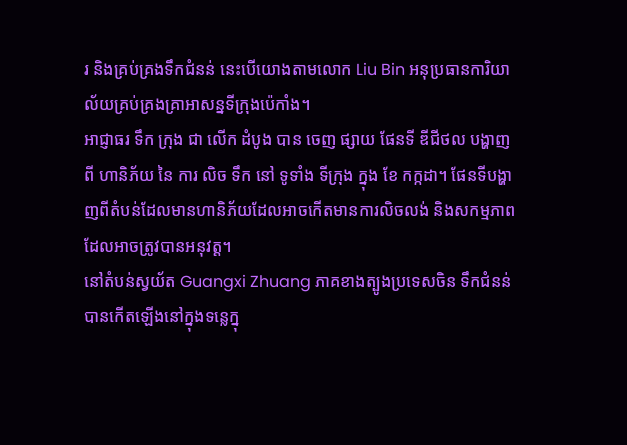រ និងគ្រប់គ្រងទឹកជំនន់ នេះបើយោងតាមលោក Liu Bin អនុប្រធានការិយាល័យគ្រប់គ្រងគ្រាអាសន្នទីក្រុងប៉េកាំង។
អាជ្ញាធរ ទឹក ក្រុង ជា លើក ដំបូង បាន ចេញ ផ្សាយ ផែនទី ឌីជីថល បង្ហាញ ពី ហានិភ័យ នៃ ការ លិច ទឹក នៅ ទូទាំង ទីក្រុង ក្នុង ខែ កក្កដា។ ផែនទីបង្ហាញពីតំបន់ដែលមានហានិភ័យដែលអាចកើតមានការលិចលង់ និងសកម្មភាពដែលអាចត្រូវបានអនុវត្ត។
នៅតំបន់ស្វយ័ត Guangxi Zhuang ភាគខាងត្បូងប្រទេសចិន ទឹកជំនន់បានកើតឡើងនៅក្នុងទន្លេក្នុ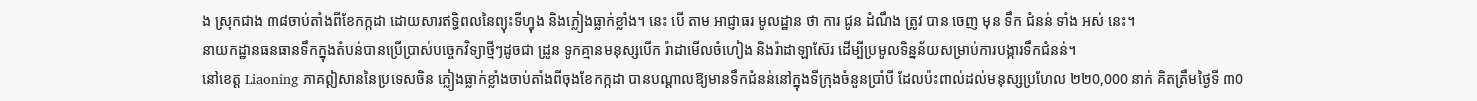ង ស្រុកជាង ៣៨ចាប់តាំងពីខែកក្កដា ដោយសារឥទ្ធិពលនៃព្យុះទីហ្វុង និងភ្លៀងធ្លាក់ខ្លាំង។ នេះ បើ តាម អាជ្ញាធរ មូលដ្ឋាន ថា ការ ជូន ដំណឹង ត្រូវ បាន ចេញ មុន ទឹក ជំនន់ ទាំង អស់ នេះ។
នាយកដ្ឋានធនធានទឹកក្នុងតំបន់បានប្រើប្រាស់បច្ចេកវិទ្យាថ្មីៗដូចជា ដ្រូន ទូកគ្មានមនុស្សបើក រ៉ាដាមើលចំហៀង និងរ៉ាដាឡាស៊ែរ ដើម្បីប្រមូលទិន្នន័យសម្រាប់ការបង្ការទឹកជំនន់។
នៅខេត្ត Liaoning ភាគឦសាននៃប្រទេសចិន ភ្លៀងធ្លាក់ខ្លាំងចាប់តាំងពីចុងខែកក្កដា បានបណ្តាលឱ្យមានទឹកជំនន់នៅក្នុងទីក្រុងចំនួនប្រាំបី ដែលប៉ះពាល់ដល់មនុស្សប្រហែល ២២0,000 នាក់ គិតត្រឹមថ្ងៃទី ៣0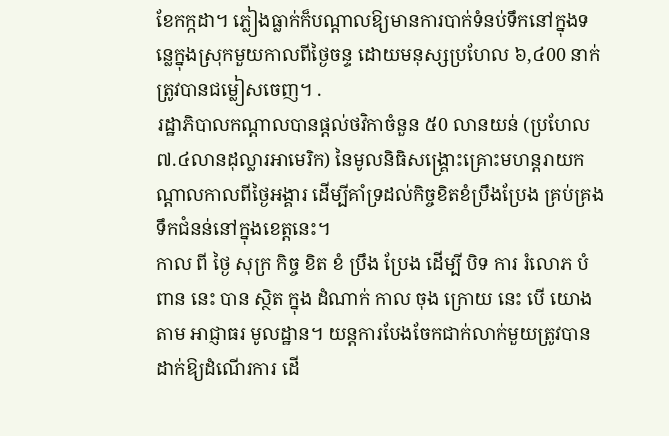ខែកក្កដា។ ភ្លៀងធ្លាក់ក៏បណ្តាលឱ្យមានការបាក់ទំនប់ទឹកនៅក្នុងទន្លេក្នុងស្រុកមួយកាលពីថ្ងៃចន្ទ ដោយមនុស្សប្រហែល ៦,៤00 នាក់ត្រូវបានជម្លៀសចេញ។ .
រដ្ឋាភិបាលកណ្តាលបានផ្តល់ថវិកាចំនួន ៥0 លានយន់ (ប្រហែល ៧.៤លានដុល្លារអាមេរិក) នៃមូលនិធិសង្គ្រោះគ្រោះមហន្តរាយកណ្តាលកាលពីថ្ងៃអង្គារ ដើម្បីគាំទ្រដល់កិច្ចខិតខំប្រឹងប្រែង គ្រប់គ្រងទឹកជំនន់នៅក្នុងខេត្តនេះ។
កាល ពី ថ្ងៃ សុក្រ កិច្ច ខិត ខំ ប្រឹង ប្រែង ដើម្បី បិទ ការ រំលោភ បំពាន នេះ បាន ស្ថិត ក្នុង ដំណាក់ កាល ចុង ក្រោយ នេះ បើ យោង តាម អាជ្ញាធរ មូលដ្ឋាន។ យន្តការបែងចែកជាក់លាក់មួយត្រូវបានដាក់ឱ្យដំណើរការ ដើ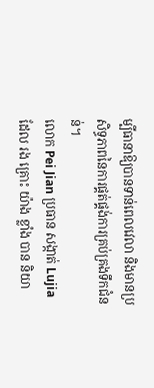ម្បីធានាឱ្យបានទាន់ពេលវេលា និងមានប្រសិទ្ធភាពនៃការផ្គត់ផ្គង់ការគ្រប់គ្រងទឹកជំនន់។
លោក Pei Jian ប្រធាន សង្កាត់ Lujia ដែល រង គ្រោះ យ៉ាង ខ្លាំង បាន និយា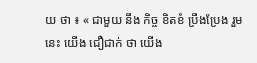យ ថា ៖ « ជាមួយ នឹង កិច្ច ខិតខំ ប្រឹងប្រែង រួម នេះ យើង ជឿជាក់ ថា យើង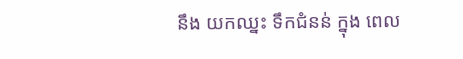នឹង យកឈ្នះ ទឹកជំនន់ ក្នុង ពេល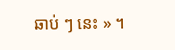ឆាប់ ៗ នេះ » ។